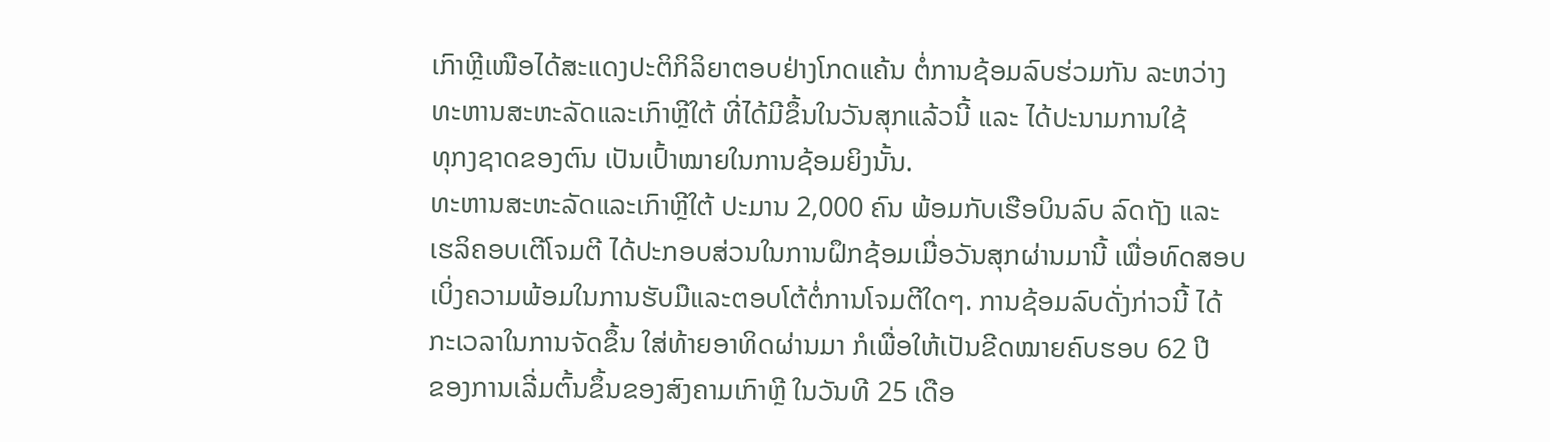ເກົາຫຼີເໜືອໄດ້ສະແດງປະຕິກິລິຍາຕອບຢ່າງໂກດແຄ້ນ ຕໍ່ການຊ້ອມລົບຮ່ວມກັນ ລະຫວ່າງ
ທະຫານສະຫະລັດແລະເກົາຫຼີໃຕ້ ທີ່ໄດ້ມີຂຶ້ນໃນວັນສຸກແລ້ວນີ້ ແລະ ໄດ້ປະນາມການໃຊ້
ທຸກງຊາດຂອງຕົນ ເປັນເປົ້າໝາຍໃນການຊ້ອມຍິງນັ້ນ.
ທະຫານສະຫະລັດແລະເກົາຫຼີໃຕ້ ປະມານ 2,000 ຄົນ ພ້ອມກັບເຮືອບິນລົບ ລົດຖັງ ແລະ
ເຮລິຄອບເຕີໂຈມຕີ ໄດ້ປະກອບສ່ວນໃນການຝຶກຊ້ອມເມື່ອວັນສຸກຜ່ານມານີ້ ເພື່ອທົດສອບ
ເບິ່ງຄວາມພ້ອມໃນການຮັບມືແລະຕອບໂຕ້ຕໍ່ການໂຈມຕີໃດໆ. ການຊ້ອມລົບດັ່ງກ່າວນີ້ ໄດ້
ກະເວລາໃນການຈັດຂຶ້ນ ໃສ່ທ້າຍອາທິດຜ່ານມາ ກໍເພື່ອໃຫ້ເປັນຂີດໝາຍຄົບຮອບ 62 ປີ
ຂອງການເລີ່ມຕົ້ນຂຶ້ນຂອງສົງຄາມເກົາຫຼີ ໃນວັນທີ 25 ເດືອ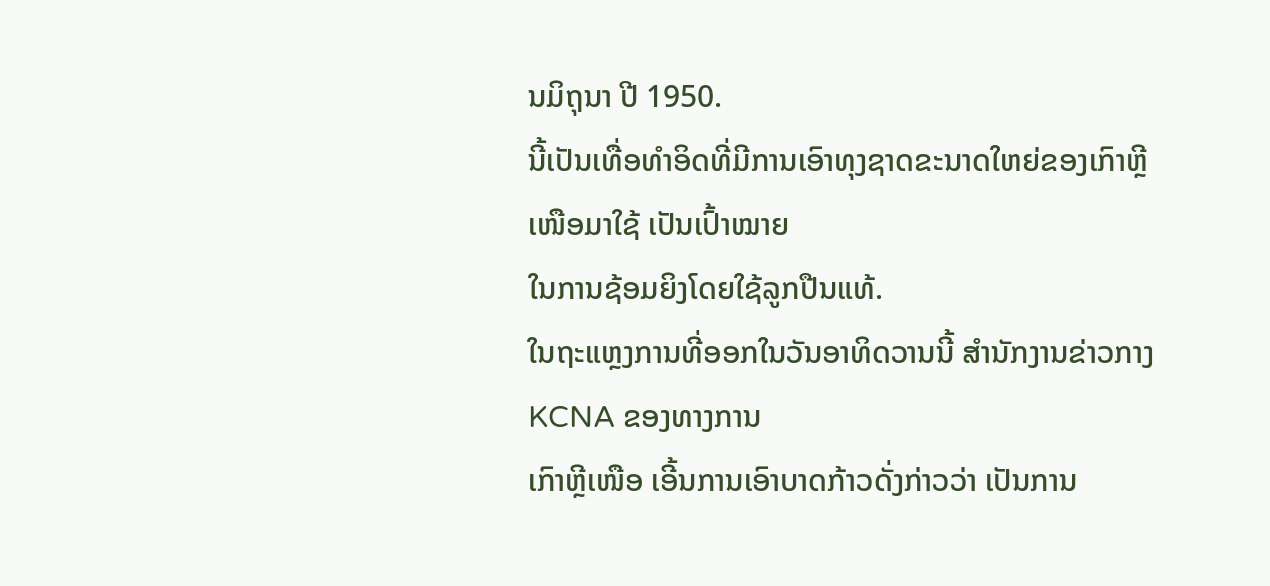ນມິຖຸນາ ປີ 1950.
ນີ້ເປັນເທື່ອທໍາອິດທີ່ມີການເອົາທຸງຊາດຂະນາດໃຫຍ່ຂອງເກົາຫຼີເໜືອມາໃຊ້ ເປັນເປົ້າໝາຍ
ໃນການຊ້ອມຍິງໂດຍໃຊ້ລູກປືນແທ້.
ໃນຖະແຫຼງການທີ່ອອກໃນວັນອາທິດວານນີ້ ສໍານັກງານຂ່າວກາງ KCNA ຂອງທາງການ
ເກົາຫຼີເໜືອ ເອີ້ນການເອົາບາດກ້າວດັ່ງກ່າວວ່າ ເປັນການ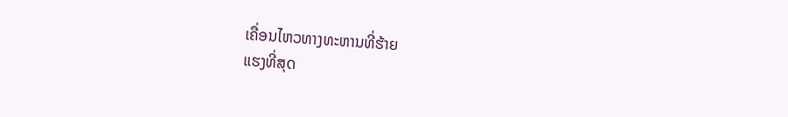ເຄື່ອນໄຫວທາງທະຫານທີ່ຮ້າຍ
ແຮງທີ່ສຸດ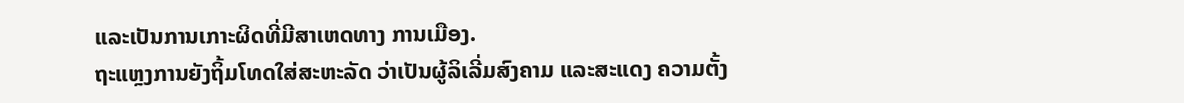ແລະເປັນການເກາະຜິດທີ່ມີສາເຫດທາງ ການເມືອງ.
ຖະແຫຼງການຍັງຖິ້ມໂທດໃສ່ສະຫະລັດ ວ່າເປັນຜູ້ລິເລີ່ມສົງຄາມ ແລະສະແດງ ຄວາມຕັ້ງ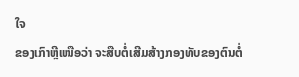ໃຈ
ຂອງເກົາຫຼີເໜືອວ່າ ຈະສືບຕໍ່ເສີມສ້າງກອງທັບຂອງຕົນຕໍ່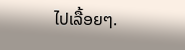ໄປເລື້ອຍໆ.